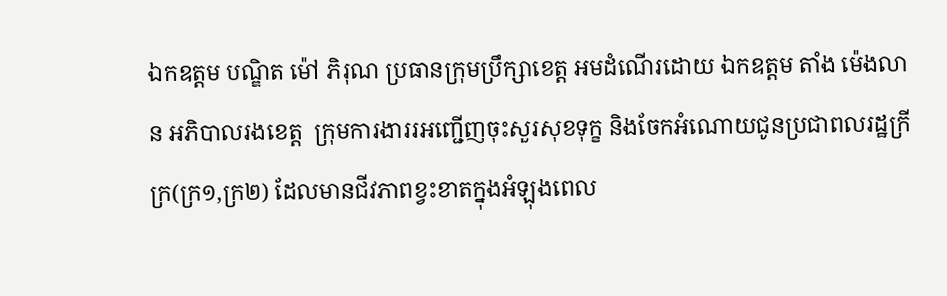ឯកឧត្តម បណ្ឌិត ម៉ៅ ភិរុណ ប្រធានក្រុមប្រឹក្សាខេត្ត អមដំណើរដោយ ឯកឧត្តម តាំង ម៉េងលាន អភិបាលរងខេត្ត  ក្រុមការងាររអញ្ជើញចុះសួរសុខទុក្ខ និងចែកអំណោយជូនប្រជាពលរដ្ឋក្រីក្រ(ក្រ១,ក្រ២) ដែលមានជីវភាពខ្វះខាតក្នុងអំឡុងពេល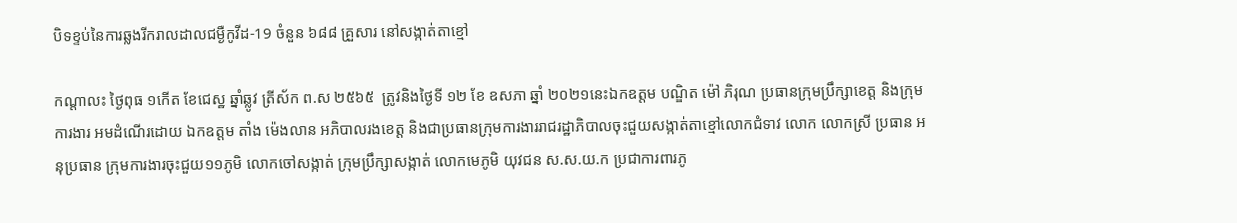បិទខ្ទប់នៃការឆ្លងរីករាលដាលជម្ងឺកូវីដ-19 ចំនួន ៦៨៨ គ្រួសារ នៅសង្កាត់តាខ្មៅ

កណ្តាលះ ថ្ងៃពុធ ១កើត ខែជេស្ឋ ឆ្នាំឆ្លូវ ត្រីស័ក ព.ស ២៥៦៥  ត្រូវនិងថ្ងៃទី ១២ ខែ ឧសភា ឆ្នាំ ២០២១នេះឯកឧត្តម បណ្ឌិត ម៉ៅ ភិរុណ ប្រធានក្រុមប្រឹក្សាខេត្ត និងក្រុមការងារ អមដំណើរដោយ ឯកឧត្តម តាំង ម៉េងលាន អភិបាលរងខេត្ត និងជាប្រធានក្រុមការងាររាជរដ្ឋាភិបាលចុះជួយសង្កាត់តាខ្មៅលោកជំទាវ លោក លោកស្រី ប្រធាន អនុប្រធាន ក្រុមការងារចុះជួយ១១ភូមិ លោកចៅសង្កាត់ ក្រុមប្រឹក្សាសង្កាត់ លោកមេភូមិ យុវជន ស.ស.យ.ក ប្រជាការពារភូ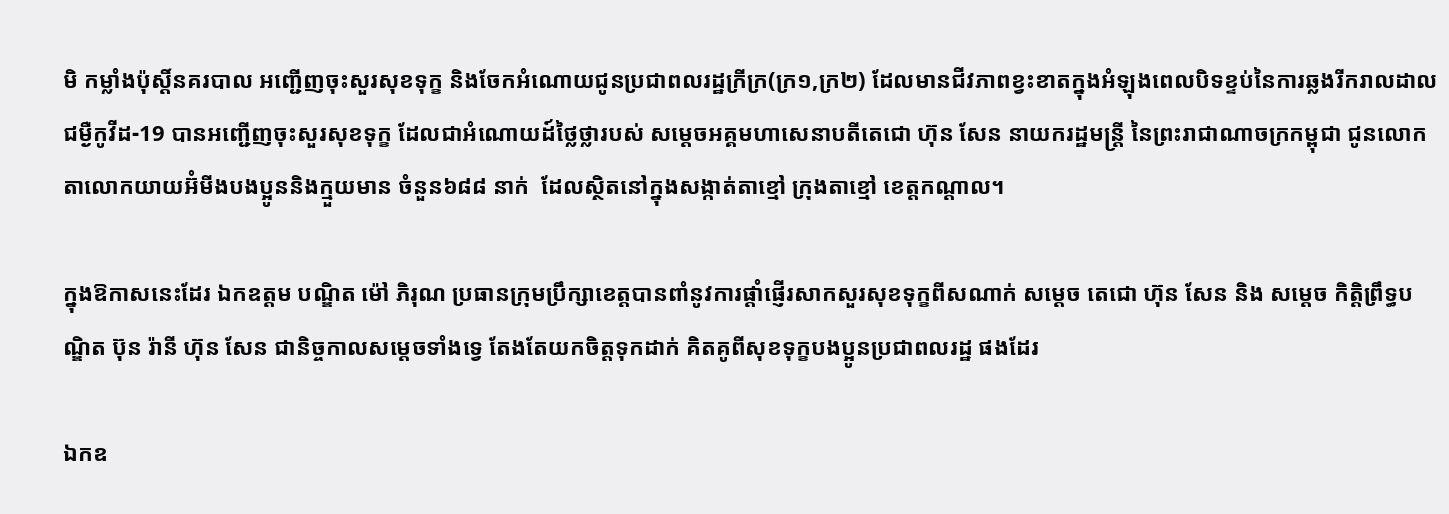មិ កម្លាំងប៉ុស្ដិ៍នគរបាល អញ្ជើញចុះសួរសុខទុក្ខ និងចែកអំណោយជូនប្រជាពលរដ្ឋក្រីក្រ(ក្រ១,ក្រ២) ដែលមានជីវភាពខ្វះខាតក្នុងអំឡុងពេលបិទខ្ទប់នៃការឆ្លងរីករាលដាលជម្ងឺកូវីដ-19 បានអញ្ជើញចុះសួរសុខទុក្ខ ដែលជាអំណោយដ៍ថ្លៃថ្លារបស់ សម្តេចអគ្គមហាសេនាបតីតេជោ ហ៊ុន សែន នាយករដ្ឋមន្ត្រី នៃព្រះរាជាណាចក្រកម្ពុជា ជូនលោកតាលោកយាយអ៊ំមីងបងប្អូននិងក្មួយមាន ចំនួន៦៨៨ នាក់  ដែលស្ថិតនៅក្នុងសង្កាត់តាខ្មៅ ក្រុងតាខ្មៅ ខេត្តកណ្តាល។

ក្នុងឱកាសនេះដែរ ឯកឧត្តម បណ្ឌិត ម៉ៅ ភិរុណ ប្រធានក្រុមប្រឹក្សាខេត្តបានពាំនូវការផ្តាំផ្ញើរសាកសួរសុខទុក្ខពីសណាក់ សម្តេច តេជោ ហ៊ុន សែន និង សម្តេច កិត្តិព្រឹទ្ធបណ្ឌិត ប៊ុន រ៉ានី ហ៊ុន សែន ជានិច្ចកាលសម្តេចទាំងទ្វេ តែងតែយកចិត្តទុកដាក់ គិតគូពីសុខទុក្ខបងប្អូនប្រជាពលរដ្ឋ ផងដែរ

ឯកឧ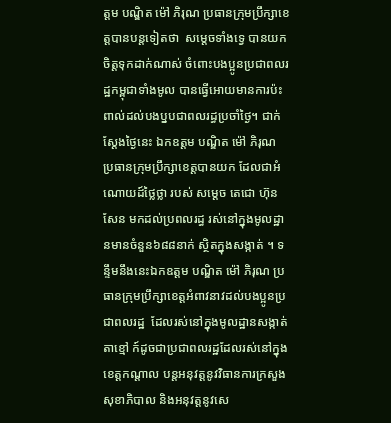ត្តម បណ្ឌិត ម៉ៅ ភិរុណ ប្រធានក្រុមប្រឹក្សាខេត្តបានបន្តទៀតថា  សម្ដេចទាំងទ្វេ បានយកចិត្តទុកដាក់ណាស់ ចំពោះបងប្អូនប្រជាពលរដ្ឋកម្ពុជាទាំងមូល បានធ្វើអោយមានការប៉ះពាល់ដល់បងប្នបជាពលរដ្ធប្រចាំថ្ងៃ។ ជាក់ស្ដែងថ្ងៃនេះ ឯកឧត្តម បណ្ឌិត ម៉ៅ ភិរុណ ប្រធានក្រុមប្រឹក្សាខេត្តបានយក ដែលជាអំណោយដ៍ថ្លៃថ្លា របស់ សម្តេច តេជោ ហ៊ុន សែន មកដល់ប្រពលរដ្ធ រស់នៅក្នុងមូលដ្ឋានមានចំនួន៦៨៨នាក់ ស្ថិតក្នុងសង្កាត់ ។ ទន្ទឹមនឹងនេះឯកឧត្តម បណ្ឌិត ម៉ៅ ភិរុណ ប្រធានក្រុមប្រឹក្សាខេត្តអំពាវនាវដល់បងប្អូនប្រជាពលរដ្ឋ  ដែលរស់នៅក្នុងមូលដ្ឋានសង្កាត់តាខ្មៅ ក៍ដូចជាប្រជាពលរដ្ឋដែលរស់នៅក្នុងខេត្តកណ្តាល បន្តអនុវត្តនូវវិធានការក្រសួងសុខាភិបាល និងអនុវត្តនូវសេ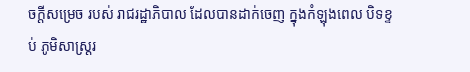ចក្ដីសម្រេច របស់ រាជរដ្ឋាភិបាល ដែលបានដាក់ចេញ ក្នុងកំឡុងពេល បិទខ្ទប់ ភូមិសាស្ត្ររ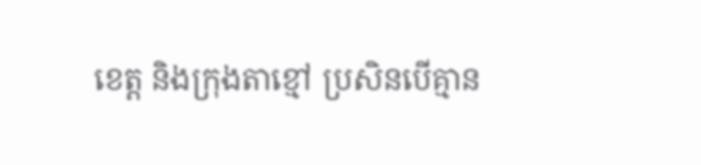ខេត្ត និងក្រុងតាខ្មៅ ប្រសិនបើគ្មាន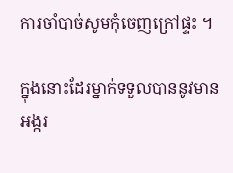ការចាំបាច់សូមកុំចេញក្រៅផ្ទះ ។

ក្នុងនោះដែរម្នាក់ទទួលបាននូវមាន អង្ករ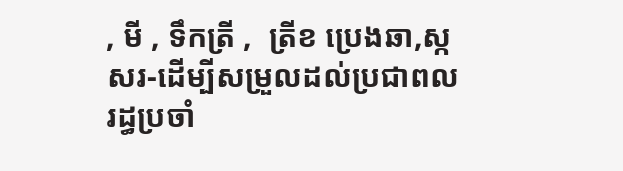, មី , ទឹកត្រី ,  ត្រីខ ប្រេងឆា,ស្កសរ-ដើម្បីសម្រួលដល់ប្រជាពលរដ្ធប្រចាំ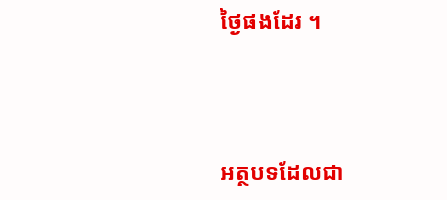ថ្ងៃផងដែរ ។



អត្ថបទដែលជា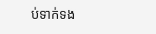ប់ទាក់ទង